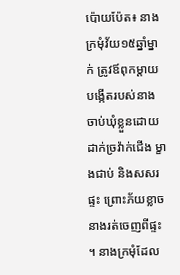ប៉ោយប៉ែត៖ នាងក្រមុំវ័យ១៥ឆ្នាំម្នាក់ ត្រូវឪពុកម្ដាយបង្កើតរបស់នាង ចាប់ឃុំខ្លួនដោយដាក់ច្រវ៉ាក់ជើង ម្ខាងជាប់ និងសសរផ្ទះ ព្រោះភ័យខ្លាចនាងរត់ចេញពីផ្ទះ ។ នាងក្រមុំដែល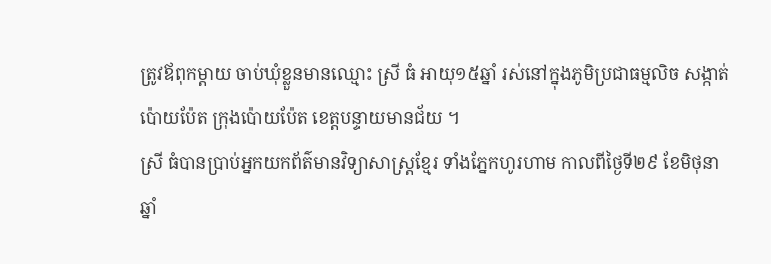ត្រូវឪពុកម្ដាយ ចាប់ឃុំខ្លួនមានឈ្មោះ ស្រី ធំ អាយុ១៥ឆ្នាំ រស់នៅក្នុងភូមិប្រជាធម្មលិច សង្កាត់ប៉ោយប៉ែត ក្រុងប៉ោយប៉ែត ខេត្តបន្ទាយមានជ័យ ។
ស្រី ធំបានប្រាប់អ្នកយកព័ត៌មានវិទ្យាសាស្ត្រខ្មែរ ទាំងភ្នែកហូរហាម កាលពីថ្ងៃទី២៩ ខែមិថុនាឆ្នាំ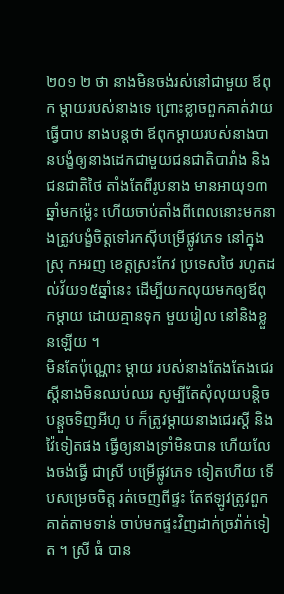២០១ ២ ថា នាងមិនចង់រស់នៅជាមួយ ឪពុក ម្ដាយរបស់នាងទេ ព្រោះខ្លាចពួកគាត់វាយធ្វើបាប នាងបន្តថា ឪពុកម្ដាយរបស់នាងបានបង្ខំឲ្យនាងដេកជាមួយជនជាតិបារាំង និងជនជាតិថៃ តាំងតែពីរូបនាង មានអាយុ១៣ ឆ្នាំមកម្ល៉េះ ហើយចាប់តាំងពីពេលនោះមកនាងត្រូវបង្ខំចិត្តទៅរកស៊ីបម្រើផ្លូវភេទ នៅក្នុង ស្រុ កអរញ ខេត្តស្រះកែវ ប្រទេសថៃ រហូតដល់វ័យ១៥ឆ្នាំនេះ ដើម្បីយកលុយមកឲ្យឪពុកម្ដាយ ដោយគ្មានទុក មួយរៀល នៅនិងខ្លួនឡើយ ។
មិនតែប៉ុណ្ណោះ ម្ដាយ របស់នាងតែងតែងជេរស្ដីនាងមិនឈប់ឈរ សូម្បីតែសុំលុយបន្តិចបន្តួចទិញអីហូ ប ក៏ត្រូវម្ដាយនាងជេរស្ដី និងវ៉ៃទៀតផង ធ្វើឲ្យនាងទ្រាំមិនបាន ហើយលែងចង់ធ្វើ ជាស្រី បម្រើផ្លូវភេទ ទៀតហើយ ទើបសម្រេចចិត្ត រត់ចេញពីផ្ទះ តែឥឡូវត្រូវពួកគាត់តាមទាន់ ចាប់មកផ្ទះវិញដាក់ច្រវ៉ាក់ទៀត ។ ស្រី ធំ បាន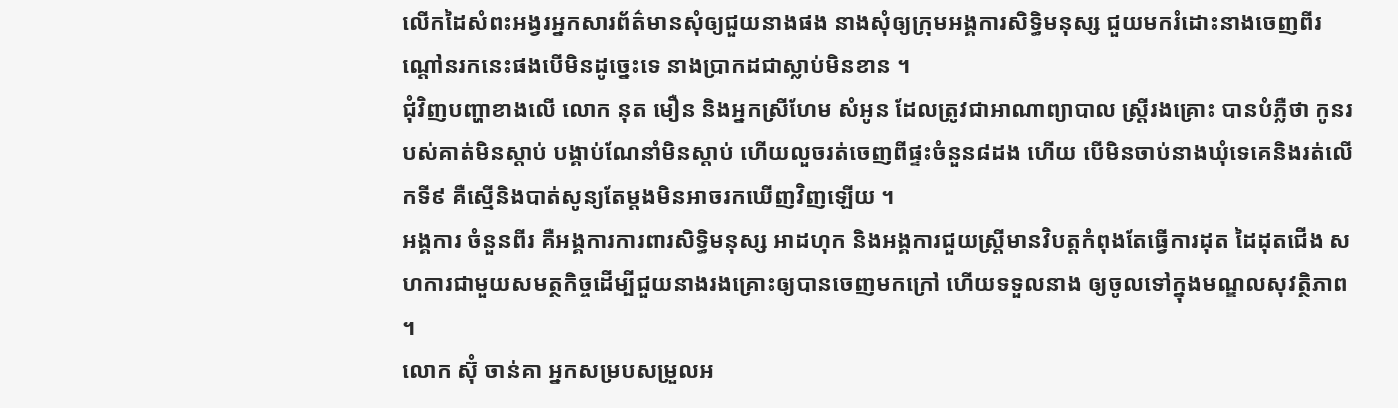លើកដៃសំពះអង្វរអ្នកសារព័ត៌មានសុំឲ្យជួយនាងផង នាងសុំឲ្យក្រុមអង្គការសិទ្ធិមនុស្ស ជួយមករំដោះនាងចេញពីរណ្ដៅនរកនេះផងបើមិនដូច្នេះទេ នាងប្រាកដជាស្លាប់មិនខាន ។
ជុំវិញបញ្ហាខាងលើ លោក នុត មឿន និងអ្នកស្រីហែម សំអូន ដែលត្រូវជាអាណាព្យាបាល ស្ត្រីរងគ្រោះ បានបំភ្លឺថា កូនរបស់គាត់មិនស្ដាប់ បង្គាប់ណែនាំមិនស្ដាប់ ហើយលួចរត់ចេញពីផ្ទះចំនួន៨ដង ហើយ បើមិនចាប់នាងឃុំទេគេនិងរត់លើកទី៩ គឺស្មើនិងបាត់សូន្យតែម្តងមិនអាចរកឃើញវិញឡើយ ។
អង្គការ ចំនួនពីរ គឺអង្គការការពារសិទ្ធិមនុស្ស អាដហុក និងអង្គការជួយស្ត្រីមានវិបត្តកំពុងតែធ្វើការដុត ដៃដុតជើង សហការជាមួយសមត្ថកិច្ចដើម្បីជួយនាងរងគ្រោះឲ្យបានចេញមកក្រៅ ហើយទទួលនាង ឲ្យចូលទៅក្នុងមណ្ឌលសុវត្ថិភាព ។
លោក ស៊ុំ ចាន់គា អ្នកសម្របសម្រួលអ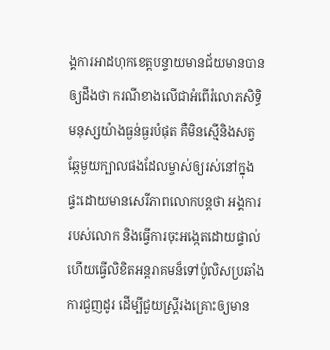ង្គការអាដហុកខេត្តបន្ទាយមានជ័យមានបានឲ្យដឹងថា ករណីខាងលើជាអំពើរំលោភសិទ្ធិមនុស្សយ៉ាងធ្ងន់ធ្ងរបំផុត គឺមិនស្មើនិងសត្វឆ្កែមួយក្បាលផងដែលម្ចាស់ឲ្យរស់នៅក្នុង ផ្ទះដោយមានសេរីភាពលោកបន្តថា អង្គការរបស់លោក និងធ្វើការចុះអង្កេតដោយផ្ទាល់ ហើយធ្វើលិខិតអន្តរាគមន៏ទៅប៉ូលិសប្រឆាំងការជួញដូរ ដើម្បីជួយស្ត្រីរងគ្រោះឲ្យមាន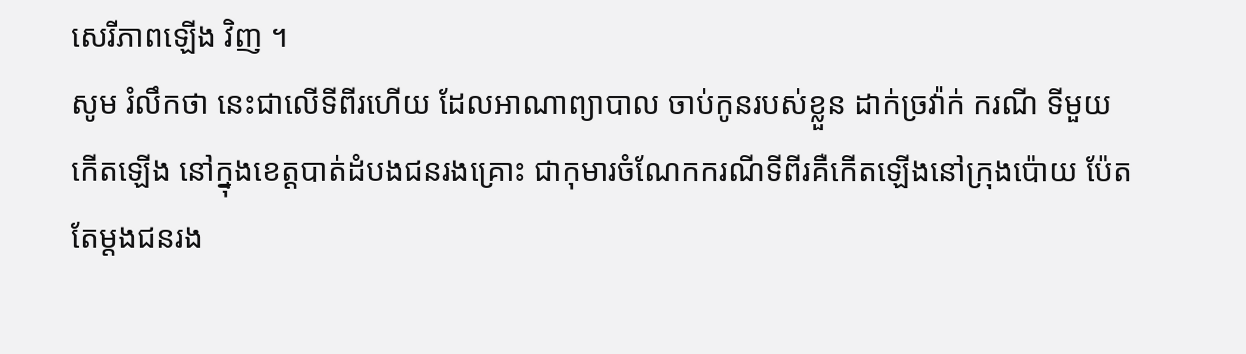សេរីភាពឡើង វិញ ។
សូម រំលឹកថា នេះជាលើទីពីរហើយ ដែលអាណាព្យាបាល ចាប់កូនរបស់ខ្លួន ដាក់ច្រវ៉ាក់ ករណី ទីមួយកើតឡើង នៅក្នុងខេត្តបាត់ដំបងជនរងគ្រោះ ជាកុមារចំណែកករណីទីពីរគឺកើតឡើងនៅក្រុងប៉ោយ ប៉ែតតែម្ដងជនរង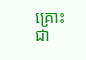គ្រោះជា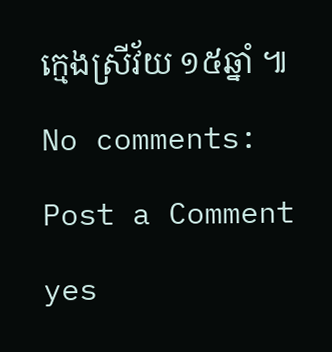ក្មេងស្រីវ័យ ១៥ឆ្នាំ ៕
No comments:
Post a Comment
yes